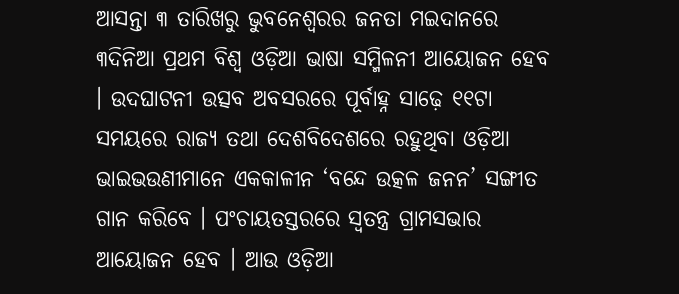ଆସନ୍ତା ୩ ତାରିଖରୁ ଭୁବନେଶ୍ୱରର ଜନତା ମଇଦାନରେ ୩ଦିନିଆ ପ୍ରଥମ ବିଶ୍ୱ ଓଡ଼ିଆ ଭାଷା ସମ୍ମିଳନୀ ଆୟୋଜନ ହେବ । ଉଦଘାଟନୀ ଉତ୍ସବ ଅବସରରେ ପୂର୍ବାହ୍ନ ସାଢ଼େ ୧୧ଟା ସମୟରେ ରାଜ୍ୟ ତଥା ଦେଶବିଦେଶରେ ରହୁଥିବା ଓଡ଼ିଆ ଭାଇଭଉଣୀମାନେ ଏକକାଳୀନ ‘ବନ୍ଦେ ଉତ୍କଳ ଜନନ’ ସଙ୍ଗୀତ ଗାନ କରିବେ । ପଂଚାୟତସ୍ତରରେ ସ୍ୱତନ୍ତ୍ର ଗ୍ରାମସଭାର ଆୟୋଜନ ହେବ । ଆଉ ଓଡ଼ିଆ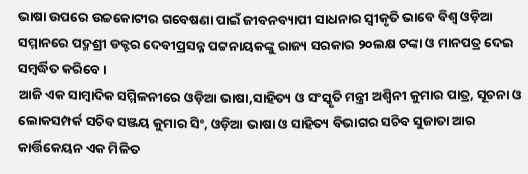ଭାଷା ଉପରେ ଉଚ୍ଚକୋଟୀର ଗବେଷଣା ପାଇଁ ଜୀବନବ୍ୟାପୀ ସାଧନାର ସ୍ୱୀକୃତି ଭାବେ ବିଶ୍ୱ ଓଡ଼ିଆ ସମ୍ମାନରେ ପଦ୍ମଶ୍ରୀ ଡକ୍ଟର ଦେବୀପ୍ରସନ୍ନ ପଟ୍ଟନାୟକଙ୍କୁ ରାଜ୍ୟ ସରକାର ୨୦ଲକ୍ଷ ଟଙ୍କା ଓ ମାନପତ୍ର ଦେଇ ସମ୍ବର୍ଦ୍ଧିତ କରିବେ ।
ଆଜି ଏକ ସାମ୍ବାଦିକ ସମ୍ମିଳନୀରେ ଓଡ଼ିଆ ଭାଷା,ସାହିତ୍ୟ ଓ ସଂସ୍କୃତି ମନ୍ତ୍ରୀ ଅଶ୍ୱିନୀ କୁମାର ପାତ୍ର, ସୂଚନା ଓ ଲୋକସମ୍ପର୍କ ସଚିବ ସଞ୍ଜୟ କୁମାର ସିଂ, ଓଡ଼ିଆ ଭାଷା ଓ ସାହିତ୍ୟ ବିଭାଗର ସଚିବ ସୁଜାତା ଆର କାର୍ତ୍ତିକେୟନ ଏକ ମିଳିତ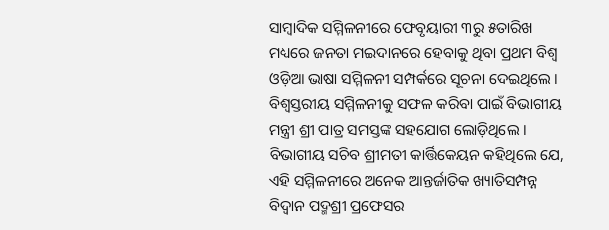ସାମ୍ବାଦିକ ସମ୍ମିଳନୀରେ ଫେବୃୟାରୀ ୩ରୁ ୫ତାରିଖ ମଧ୍ୟରେ ଜନତା ମଇଦାନରେ ହେବାକୁ ଥିବା ପ୍ରଥମ ବିଶ୍ୱ ଓଡ଼ିଆ ଭାଷା ସମ୍ମିଳନୀ ସମ୍ପର୍କରେ ସୂଚନା ଦେଇଥିଲେ । ବିଶ୍ୱସ୍ତରୀୟ ସମ୍ମିଳନୀକୁ ସଫଳ କରିବା ପାଇଁ ବିଭାଗୀୟ ମନ୍ତ୍ରୀ ଶ୍ରୀ ପାତ୍ର ସମସ୍ତଙ୍କ ସହଯୋଗ ଲୋଡ଼ିଥିଲେ ।
ବିଭାଗୀୟ ସଚିବ ଶ୍ରୀମତୀ କାର୍ତ୍ତିକେୟନ କହିଥିଲେ ଯେ, ଏହି ସମ୍ମିଳନୀରେ ଅନେକ ଆନ୍ତର୍ଜାତିକ ଖ୍ୟାତିସମ୍ପନ୍ନ ବିଦ୍ୱାନ ପଦ୍ମଶ୍ରୀ ପ୍ରଫେସର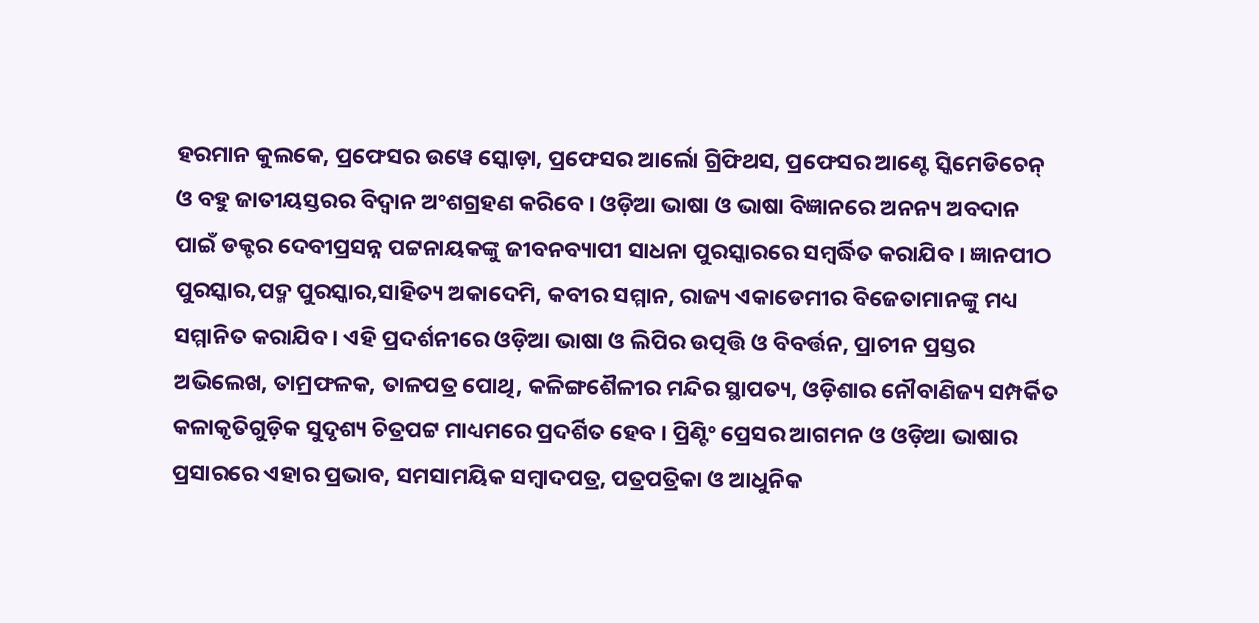ହରମାନ କୁଲକେ, ପ୍ରଫେସର ଉୱେ ସ୍କୋଡ଼ା, ପ୍ରଫେସର ଆର୍ଲୋ ଗ୍ରିଫିଥସ, ପ୍ରଫେସର ଆଣ୍ଟେ ସ୍କିମେଡିଚେନ୍ ଓ ବହୁ ଜାତୀୟସ୍ତରର ବିଦ୍ୱାନ ଅଂଶଗ୍ରହଣ କରିବେ । ଓଡ଼ିଆ ଭାଷା ଓ ଭାଷା ବିଜ୍ଞାନରେ ଅନନ୍ୟ ଅବଦାନ ପାଇଁ ଡକ୍ଟର ଦେବୀପ୍ରସନ୍ନ ପଟ୍ଟନାୟକଙ୍କୁ ଜୀବନବ୍ୟାପୀ ସାଧନା ପୁରସ୍କାରରେ ସମ୍ବର୍ଦ୍ଧିତ କରାଯିବ । ଜ୍ଞାନପୀଠ ପୁରସ୍କାର,ପଦ୍ମ ପୁରସ୍କାର,ସାହିତ୍ୟ ଅକାଦେମି, କବୀର ସମ୍ମାନ, ରାଜ୍ୟ ଏକାଡେମୀର ବିଜେତାମାନଙ୍କୁ ମଧ୍ୟ ସମ୍ମାନିତ କରାଯିବ । ଏହି ପ୍ରଦର୍ଶନୀରେ ଓଡ଼ିଆ ଭାଷା ଓ ଲିପିର ଉତ୍ପତ୍ତି ଓ ବିବର୍ତ୍ତନ, ପ୍ରାଚୀନ ପ୍ରସ୍ତର ଅଭିଲେଖ, ତାମ୍ରଫଳକ, ତାଳପତ୍ର ପୋଥି, କଳିଙ୍ଗଶୈଳୀର ମନ୍ଦିର ସ୍ଥାପତ୍ୟ, ଓଡ଼ିଶାର ନୌବାଣିଜ୍ୟ ସମ୍ପର୍କିତ କଳାକୃତିଗୁଡ଼ିକ ସୁଦୃଶ୍ୟ ଚିତ୍ରପଟ୍ଟ ମାଧ୍ୟମରେ ପ୍ରଦର୍ଶିତ ହେବ । ପ୍ରିଣ୍ଟିଂ ପ୍ରେସର ଆଗମନ ଓ ଓଡ଼ିଆ ଭାଷାର ପ୍ରସାରରେ ଏହାର ପ୍ରଭାବ, ସମସାମୟିକ ସମ୍ବାଦପତ୍ର, ପତ୍ରପତ୍ରିକା ଓ ଆଧୁନିକ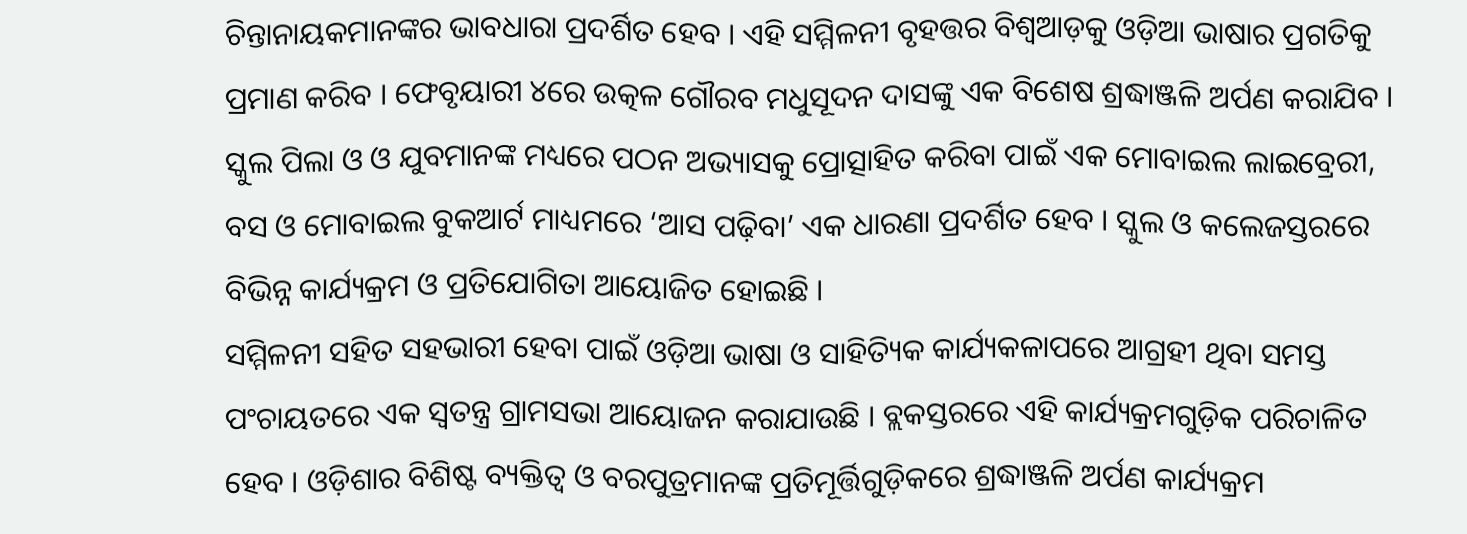ଚିନ୍ତାନାୟକମାନଙ୍କର ଭାବଧାରା ପ୍ରଦର୍ଶିତ ହେବ । ଏହି ସମ୍ମିଳନୀ ବୃହତ୍ତର ବିଶ୍ୱଆଡ଼କୁ ଓଡ଼ିଆ ଭାଷାର ପ୍ରଗତିକୁ ପ୍ରମାଣ କରିବ । ଫେବୃୟାରୀ ୪ରେ ଉତ୍କଳ ଗୌରବ ମଧୁସୂଦନ ଦାସଙ୍କୁ ଏକ ବିଶେଷ ଶ୍ରଦ୍ଧାଞ୍ଜଳି ଅର୍ପଣ କରାଯିବ ।
ସ୍କୁଲ ପିଲା ଓ ଓ ଯୁବମାନଙ୍କ ମଧ୍ୟରେ ପଠନ ଅଭ୍ୟାସକୁ ପ୍ରୋତ୍ସାହିତ କରିବା ପାଇଁ ଏକ ମୋବାଇଲ ଲାଇବ୍ରେରୀ, ବସ ଓ ମୋବାଇଲ ବୁକଆର୍ଟ ମାଧ୍ୟମରେ ‘ଆସ ପଢ଼ିବା’ ଏକ ଧାରଣା ପ୍ରଦର୍ଶିତ ହେବ । ସ୍କୁଲ ଓ କଲେଜସ୍ତରରେ ବିଭିନ୍ନ କାର୍ଯ୍ୟକ୍ରମ ଓ ପ୍ରତିଯୋଗିତା ଆୟୋଜିତ ହୋଇଛି ।
ସମ୍ମିଳନୀ ସହିତ ସହଭାରୀ ହେବା ପାଇଁ ଓଡ଼ିଆ ଭାଷା ଓ ସାହିତ୍ୟିକ କାର୍ଯ୍ୟକଳାପରେ ଆଗ୍ରହୀ ଥିବା ସମସ୍ତ ପଂଚାୟତରେ ଏକ ସ୍ୱତନ୍ତ୍ର ଗ୍ରାମସଭା ଆୟୋଜନ କରାଯାଉଛି । ବ୍ଲକସ୍ତରରେ ଏହି କାର୍ଯ୍ୟକ୍ରମଗୁଡ଼ିକ ପରିଚାଳିତ ହେବ । ଓଡ଼ିଶାର ବିଶିଷ୍ଟ ବ୍ୟକ୍ତିତ୍ୱ ଓ ବରପୁତ୍ରମାନଙ୍କ ପ୍ରତିମୂର୍ତ୍ତିଗୁଡ଼ିକରେ ଶ୍ରଦ୍ଧାଞ୍ଜଳି ଅର୍ପଣ କାର୍ଯ୍ୟକ୍ରମ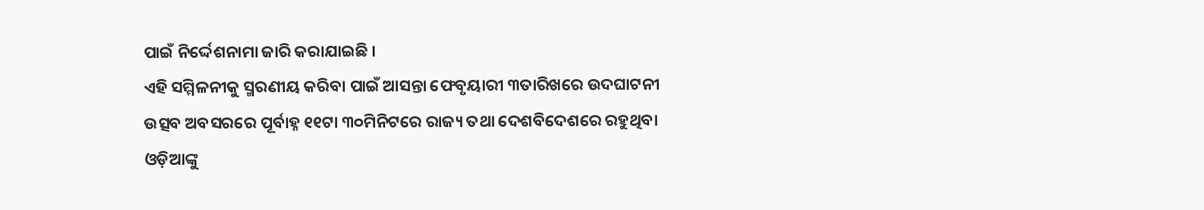ପାଇଁ ନିର୍ଦ୍ଦେଶନାମା ଜାରି କରାଯାଇଛି ।
ଏହି ସମ୍ମିଳନୀକୁ ସ୍ମରଣୀୟ କରିବା ପାଇଁ ଆସନ୍ତା ଫେବୃୟାରୀ ୩ତାରିଖରେ ଉଦଘାଟନୀ ଉତ୍ସବ ଅବସରରେ ପୂର୍ବାହ୍ନ ୧୧ଟା ୩୦ମିନିଟରେ ରାଜ୍ୟ ତଥା ଦେଶବିଦେଶରେ ରହୁଥିବା ଓଡ଼ିଆଙ୍କୁ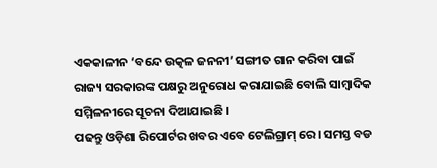ଏକକାଳୀନ ‘ବନ୍ଦେ ଉତ୍କଳ ଜନନୀ’ ସଙ୍ଗୀତ ଗାନ କରିବା ପାଇଁ ରାଜ୍ୟ ସରକାରଙ୍କ ପକ୍ଷରୁ ଅନୁରୋଧ କରାଯାଇଛି ବୋଲି ସାମ୍ବାଦିକ ସମ୍ମିଳନୀରେ ସୂଚନା ଦିଆଯାଇଛି ।
ପଢନ୍ତୁ ଓଡ଼ିଶା ରିପୋର୍ଟର ଖବର ଏବେ ଟେଲିଗ୍ରାମ୍ ରେ। ସମସ୍ତ ବଡ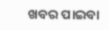ଖବର ପାଇବା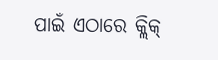ପାଇଁ ଏଠାରେ କ୍ଲିକ୍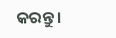କରନ୍ତୁ।